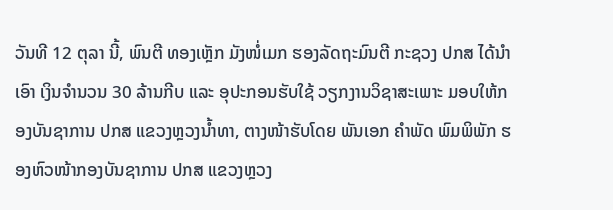ວັນທີ 12 ຕຸລາ ນີ້, ພົນຕີ ທອງເຫຼັກ ມັງໜໍ່ເມກ ຮອງລັດຖະມົນຕີ ກະຊວງ ປກສ ໄດ້ນຳເອົາ ເງິນຈຳນວນ 30 ລ້ານກີບ ແລະ ອຸປະກອນຮັບໃຊ້ ວຽກງານວິຊາສະເພາະ ມອບໃຫ້ກອງບັນຊາການ ປກສ ແຂວງຫຼວງນໍ້າທາ, ຕາງໜ້າຮັບໂດຍ ພັນເອກ ຄຳພັດ ພົມພິພັກ ຮອງຫົວໜ້າກອງບັນຊາການ ປກສ ແຂວງຫຼວງ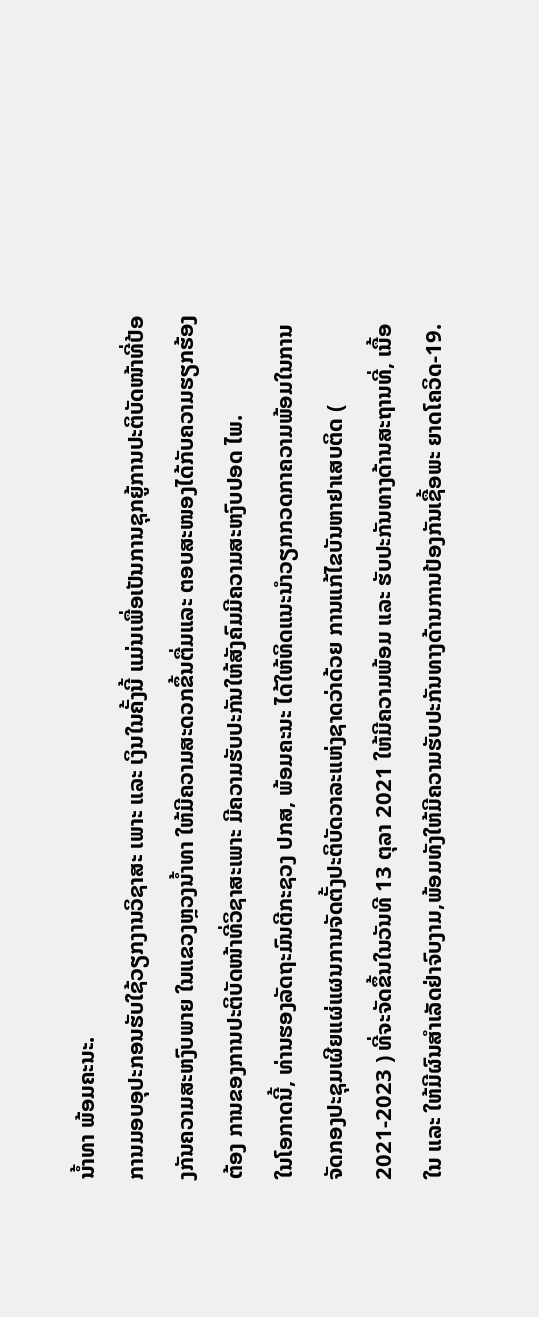ນໍ້າທາ ພ້ອມຄະນະ.
ການມອບອຸປະກອນຮັບໃຊ້ວຽກງານວິຊາສະ ເພາະ ແລະ ເງິນໃນຄັ້ງນີ້ ແມ່ນເພື່ອເປັນການຊຸກຍູ້ການປະຕິບັດໜ້າທີ່ປ້ອງກັນຄວາມສະຫງົບພາຍ ໃນແຂວງຫຼວງນໍ້າທາ ໃຫ້ມີຄວາມສະດວກຂຶ້ນຕື່ມແລະ ຕອບສະໜອງໄດ້ກັບຄວາມຮຽກຮ້ອງຕ້ອງ ການຂອງການປະຕິບັດໜ້າທີ່ວິຊາສະເພາະ ມີຄວາມຮັບປະກັນໃຫ້ສັງຄົມມີຄວາມສະຫງົບປອດ ໄພ.
ໃນໂອກາດນີ້, ທ່ານຮອງລັດຖະມົນຕີກະຊວງ ປກສ, ພ້ອມຄະນະ ໄດ້ໃຫ້ທິດແນະນຳວຽກກວດກາຄວາມພ້ອມໃນການຈັດກອງປະຊຸມເຜີຍແຜ່ແຜນການຈັດຕັ້ງປະຕິບັດວາລະແຫ່ງຊາດວ່າດ້ວຍ ການແກ້ໄຂບັນຫາຢາເສບຕິດ ( 2021-2023 ) ທີ່ຈະຈັດຂຶ້ນໃນວັນທີ 13 ຕຸລາ 2021 ໃຫ້ມີຄວາມພ້ອມ ແລະ ຮັບປະກັນທາງດ້ານສະຖານທີ່, ເນື້ອໃນ ແລະ ໃຫ້ມີຜົນສຳເລັດຢ່າຈົບງາມ,ພ້ອມທັງໃຫ້ມີຄວາມຮັບປະກັນທາງດ້ານການປ້ອງກັນເຊື້ອພະ ຍາດໂຄວິດ-19.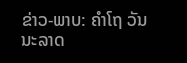ຂ່າວ-ພາບ: ຄຳໂຖ ວັນນະລາດ